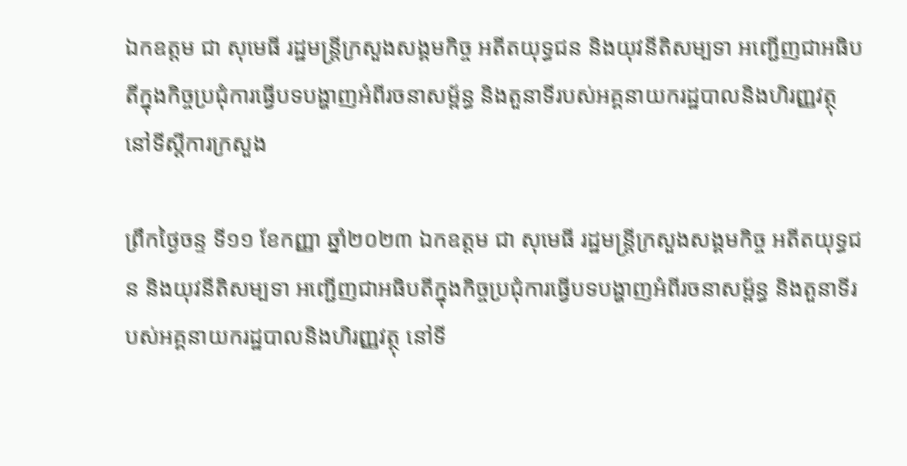ឯកឧត្តម ជា សុមេធី រដ្ឋមន្ត្រីក្រសួងសង្គមកិច្ច អតីតយុទ្ធជន និងយុវនីតិសម្បទា អញ្ជើញជាអធិបតីក្នុងកិច្ចប្រជុំការធ្វើបទបង្ហាញអំពីរចនាសម្ព័ន្ធ និងតួនាទីរបស់អគ្គនាយករដ្ឋបាលនិងហិរញ្ញវត្ថុ នៅទីស្តីការក្រសួង

ព្រឹកថ្ងៃចន្ទ ទី១១ ខែកញ្ញា ឆ្នាំ២០២៣ ឯកឧត្តម ជា សុមេធី រដ្ឋមន្ត្រីក្រសួងសង្គមកិច្ច អតីតយុទ្ធជន និងយុវនីតិសម្បទា អញ្ជើញជាអធិបតីក្នុងកិច្ចប្រជុំការធ្វើបទបង្ហាញអំពីរចនាសម្ព័ន្ធ និងតួនាទីរបស់អគ្គនាយករដ្ឋបាលនិងហិរញ្ញវត្ថុ នៅទី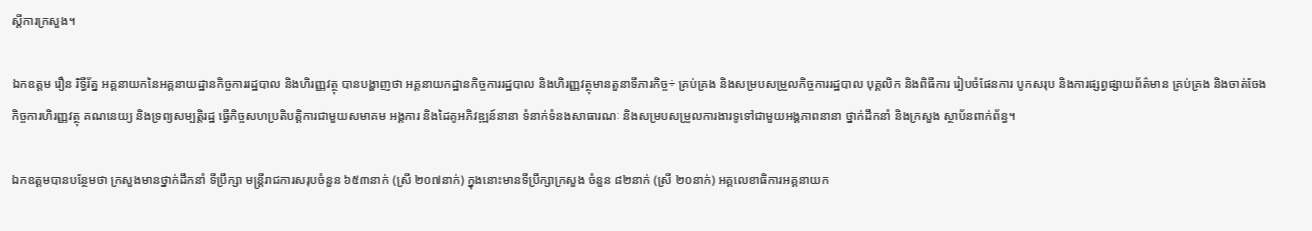ស្តីការក្រសួង។

ឯកឧត្តម រឿន រិទ្ធីរ័ត្ន អគ្គនាយកនៃអគ្គនាយដ្ឋានកិច្ចការរដ្ឋបាល និងហិរញ្ញវត្ថុ បានបង្ហាញថា អគ្គនាយកដ្ឋានកិច្ចការរដ្ឋបាល និងហិរញ្ញវត្ថុមានតួនាទីភារកិច្ច÷ គ្រប់គ្រង និងសម្របសម្រួលកិច្ចការរដ្ឋបាល បុគ្គលិក និងពិធីការ រៀបចំផែនការ បូកសរុប និងការផ្សព្វផ្សាយព័ត៌មាន គ្រប់គ្រង និងចាត់ចែងកិច្ចការហិរញ្ញវត្ថុ គណនេយ្យ និងទ្រព្យសម្បត្តិរដ្ឋ ធ្វើកិច្ចសហប្រតិបត្តិការជាមួយសមាគម អង្គការ និងដៃគូអភិវឌ្ឍន៍នានា ទំនាក់ទំនងសាធារណៈ និងសម្របសម្រួលការងារទូទៅជាមួយអង្គភាពនានា ថ្នាក់ដឹកនាំ និងក្រសួង ស្ថាប័នពាក់ព័ន្ធ។

ឯកឧត្តមបានបន្ថែមថា ក្រសួងមានថ្នាក់ដឹកនាំ ទីប្រឹក្សា មន្ត្រីរាជការសរុបចំនួន ៦៥៣នាក់ (ស្រី ២០៧នាក់) ក្នុងនោះមានទីប្រឹក្សាក្រសួង ចំនួន ៨២នាក់ (ស្រី ២០នាក់) អគ្គលេខាធិការអគ្គនាយក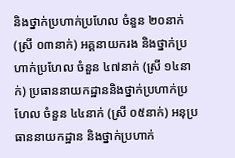និងថ្នាក់ប្រហាក់ប្រហែល ចំនួន ២០នាក់ (ស្រី ០៣នាក់) អគ្គនាយករង និងថ្នាក់ប្រហាក់ប្រហែល ចំនួន ៤៧នាក់ (ស្រី ១៤នាក់) ប្រធាននាយកដ្ឋាននិងថ្នាក់ប្រហាក់ប្រហែល ចំនួន ៤៤នាក់ (ស្រី ០៥នាក់) អនុប្រធាននាយកដ្ឋាន និងថ្នាក់ប្រហាក់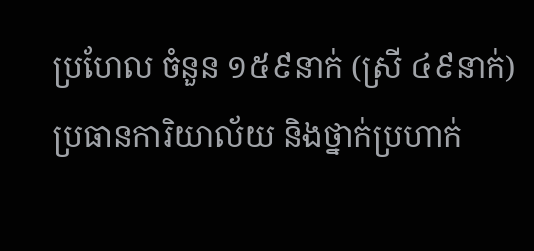ប្រហែល ចំនួន ១៥៩នាក់ (ស្រី ៤៩នាក់) ប្រធានការិយាល័យ និងថ្នាក់ប្រហាក់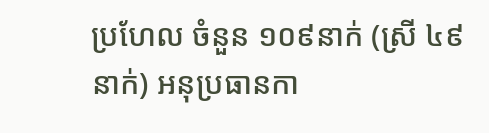ប្រហែល ចំនួន ១០៩នាក់ (ស្រី ៤៩នាក់) អនុប្រធានកា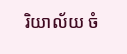រិយាល័យ ចំ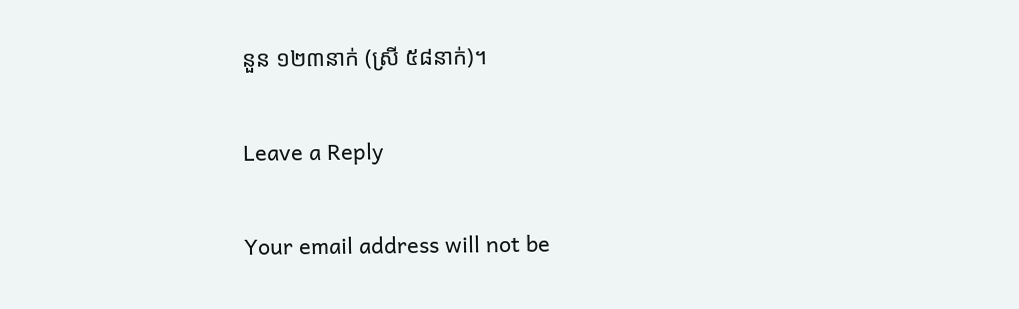នួន ១២៣នាក់ (ស្រី ៥៨នាក់)។

Leave a Reply

Your email address will not be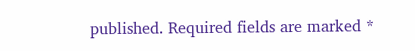published. Required fields are marked *